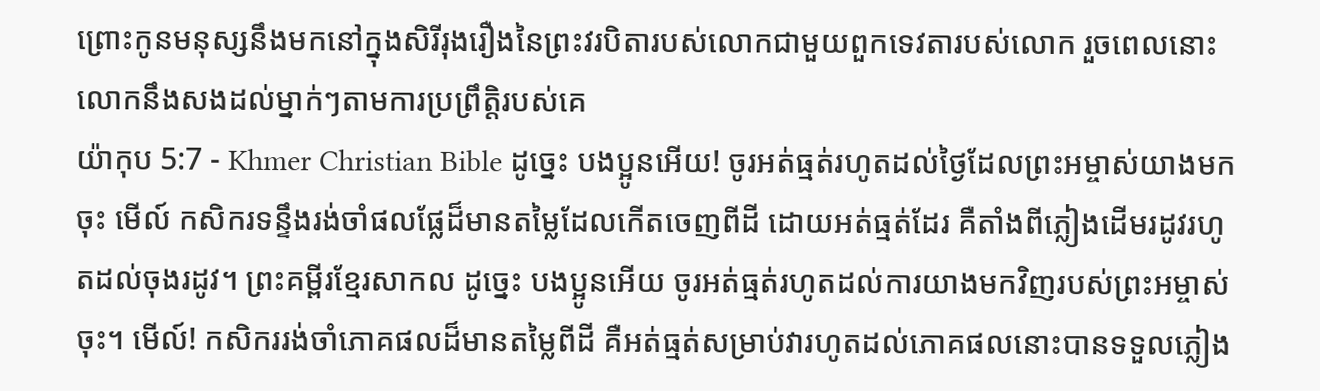ព្រោះកូនមនុស្សនឹងមកនៅក្នុងសិរីរុងរឿងនៃព្រះវរបិតារបស់លោកជាមួយពួកទេវតារបស់លោក រួចពេលនោះលោកនឹងសងដល់ម្នាក់ៗតាមការប្រព្រឹត្ដិរបស់គេ
យ៉ាកុប 5:7 - Khmer Christian Bible ដូច្នេះ បងប្អូនអើយ! ចូរអត់ធ្មត់រហូតដល់ថ្ងៃដែលព្រះអម្ចាស់យាងមកចុះ មើល៍ កសិករទន្ទឹងរង់ចាំផលផ្លែដ៏មានតម្លៃដែលកើតចេញពីដី ដោយអត់ធ្មត់ដែរ គឺតាំងពីភ្លៀងដើមរដូវរហូតដល់ចុងរដូវ។ ព្រះគម្ពីរខ្មែរសាកល ដូច្នេះ បងប្អូនអើយ ចូរអត់ធ្មត់រហូតដល់ការយាងមកវិញរបស់ព្រះអម្ចាស់ចុះ។ មើល៍! កសិកររង់ចាំភោគផលដ៏មានតម្លៃពីដី គឺអត់ធ្មត់សម្រាប់វារហូតដល់ភោគផលនោះបានទទួលភ្លៀង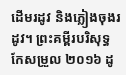ដើមរដូវ និងភ្លៀងចុងរដូវ។ ព្រះគម្ពីរបរិសុទ្ធកែសម្រួល ២០១៦ ដូ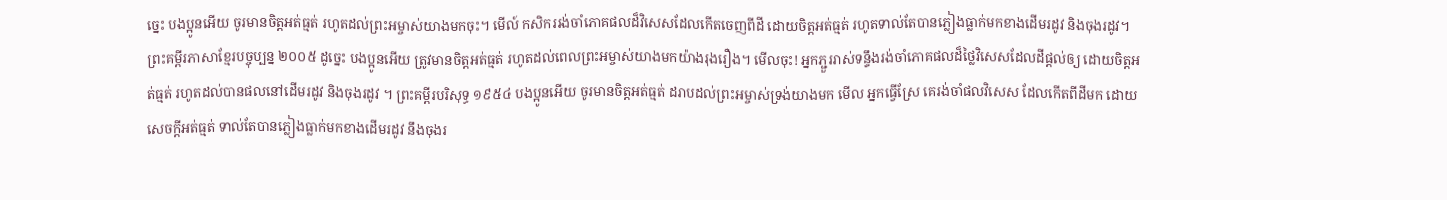ច្នេះ បងប្អូនអើយ ចូរមានចិត្តអត់ធ្មត់ រហូតដល់ព្រះអម្ចាស់យាងមកចុះ។ មើល៍ កសិកររង់ចាំភោគផលដ៏វិសេសដែលកើតចេញពីដី ដោយចិត្តអត់ធ្មត់ រហូតទាល់តែបានភ្លៀងធ្លាក់មកខាងដើមរដូវ និងចុងរដូវ។ ព្រះគម្ពីរភាសាខ្មែរបច្ចុប្បន្ន ២០០៥ ដូច្នេះ បងប្អូនអើយ ត្រូវមានចិត្តអត់ធ្មត់ រហូតដល់ពេលព្រះអម្ចាស់យាងមកយ៉ាងរុងរឿង។ មើលចុះ! អ្នកភ្ជួររាស់ទន្ទឹងរង់ចាំភោគផលដ៏ថ្លៃវិសេសដែលដីផ្ដល់ឲ្យ ដោយចិត្តអត់ធ្មត់ រហូតដល់បានផលនៅដើមរដូវ និងចុងរដូវ ។ ព្រះគម្ពីរបរិសុទ្ធ ១៩៥៤ បងប្អូនអើយ ចូរមានចិត្តអត់ធ្មត់ ដរាបដល់ព្រះអម្ចាស់ទ្រង់យាងមក មើល អ្នកធ្វើស្រែ គេរង់ចាំផលវិសេស ដែលកើតពីដីមក ដោយសេចក្ដីអត់ធ្មត់ ទាល់តែបានភ្លៀងធ្លាក់មកខាងដើមរដូវ នឹងចុងរ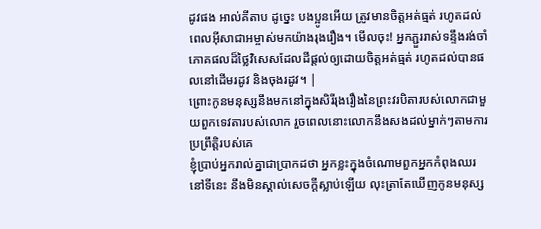ដូវផង អាល់គីតាប ដូច្នេះ បងប្អូនអើយ ត្រូវមានចិត្ដអត់ធ្មត់ រហូតដល់ពេលអ៊ីសាជាអម្ចាស់មកយ៉ាងរុងរឿង។ មើលចុះ! អ្នកភ្ជួររាស់ទន្ទឹងរង់ចាំភោគផលដ៏ថ្លៃវិសេសដែលដីផ្ដល់ឲ្យដោយចិត្ដអត់ធ្មត់ រហូតដល់បានផលនៅដើមរដូវ និងចុងរដូវ។ |
ព្រោះកូនមនុស្សនឹងមកនៅក្នុងសិរីរុងរឿងនៃព្រះវរបិតារបស់លោកជាមួយពួកទេវតារបស់លោក រួចពេលនោះលោកនឹងសងដល់ម្នាក់ៗតាមការប្រព្រឹត្ដិរបស់គេ
ខ្ញុំប្រាប់អ្នករាល់គ្នាជាប្រាកដថា អ្នកខ្លះក្នុងចំណោមពួកអ្នកកំពុងឈរនៅទីនេះ នឹងមិនស្គាល់សេចក្ដីស្លាប់ឡើយ លុះត្រាតែឃើញកូនមនុស្ស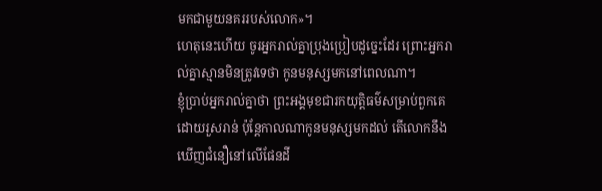មកជាមួយនគររបស់លោក»។
ហេតុនេះហើយ ចូរអ្នករាល់គ្នាប្រុងប្រៀបដូច្នេះដែរ ព្រោះអ្នករាល់គ្នាស្មានមិនត្រូវទេថា កូនមនុស្សមកនៅពេលណា។
ខ្ញុំប្រាប់អ្នករាល់គ្នាថា ព្រះអង្គមុខជារកយុត្ដិធម៌សម្រាប់ពួកគេដោយរួសរាន់ ប៉ុន្ដែកាលណាកូនមនុស្សមកដល់ តើលោកនឹងឃើញជំនឿនៅលើផែនដី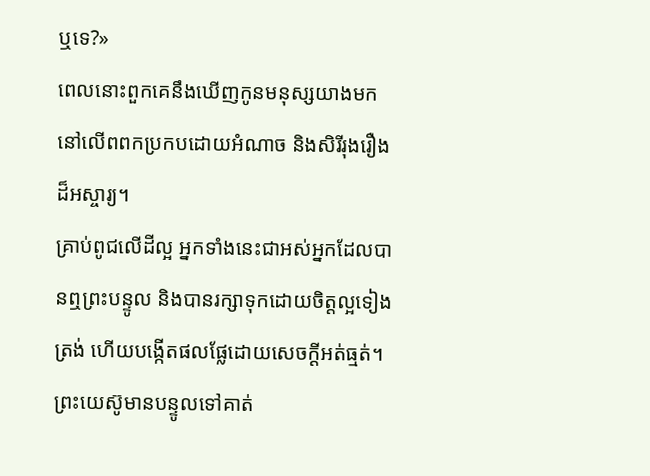ឬទេ?»
ពេលនោះពួកគេនឹងឃើញកូនមនុស្សយាងមកនៅលើពពកប្រកបដោយអំណាច និងសិរីរុងរឿងដ៏អស្ចារ្យ។
គ្រាប់ពូជលើដីល្អ អ្នកទាំងនេះជាអស់អ្នកដែលបានឮព្រះបន្ទូល និងបានរក្សាទុកដោយចិត្ដល្អទៀងត្រង់ ហើយបង្កើតផលផ្លែដោយសេចក្ដីអត់ធ្មត់។
ព្រះយេស៊ូមានបន្ទូលទៅគាត់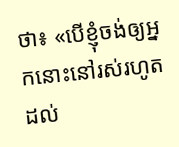ថា៖ «បើខ្ញុំចង់ឲ្យអ្នកនោះនៅរស់រហូតដល់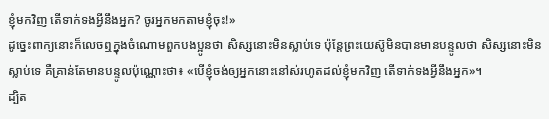ខ្ញុំមកវិញ តើទាក់ទងអ្វីនឹងអ្នក? ចូរអ្នកមកតាមខ្ញុំចុះ!»
ដូច្នេះពាក្យនោះក៏លេចឮក្នុងចំណោមពួកបងប្អូនថា សិស្សនោះមិនស្លាប់ទេ ប៉ុន្ដែព្រះយេស៊ូមិនបានមានបន្ទូលថា សិស្សនោះមិនស្លាប់ទេ គឺគ្រាន់តែមានបន្ទូលប៉ុណ្ណោះថា៖ «បើខ្ញុំចង់ឲ្យអ្នកនោះនៅស់រហូតដល់ខ្ញុំមកវិញ តើទាក់ទងអ្វីនឹងអ្នក»។
ដ្បិត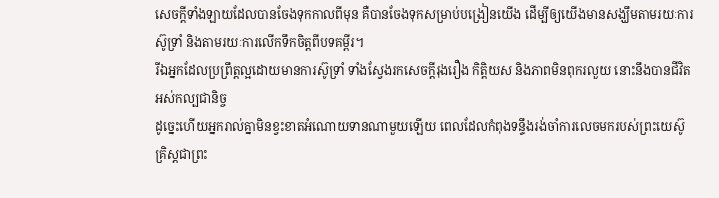សេចក្ដីទាំងឡាយដែលបានចែងទុកកាលពីមុន គឺបានចែងទុកសម្រាប់បង្រៀនយើង ដើម្បីឲ្យយើងមានសង្ឃឹមតាមរយៈការស៊ូទ្រាំ និងតាមរយៈការលើកទឹកចិត្ដពីបទគម្ពីរ។
រីឯអ្នកដែលប្រព្រឹត្ដល្អដោយមានការស៊ូទ្រាំ ទាំងស្វែងរកសេចក្ដីរុងរឿង កិត្តិយស និងភាពមិនពុករលួយ នោះនឹងបានជីវិតអស់កល្បជានិច្ច
ដូច្នេះហើយអ្នករាល់គ្នាមិនខ្វះខាតអំណោយទានណាមួយឡើយ ពេលដែលកំពុងទន្ទឹងរង់ចាំការលេចមករបស់ព្រះយេស៊ូគ្រិស្ដជាព្រះ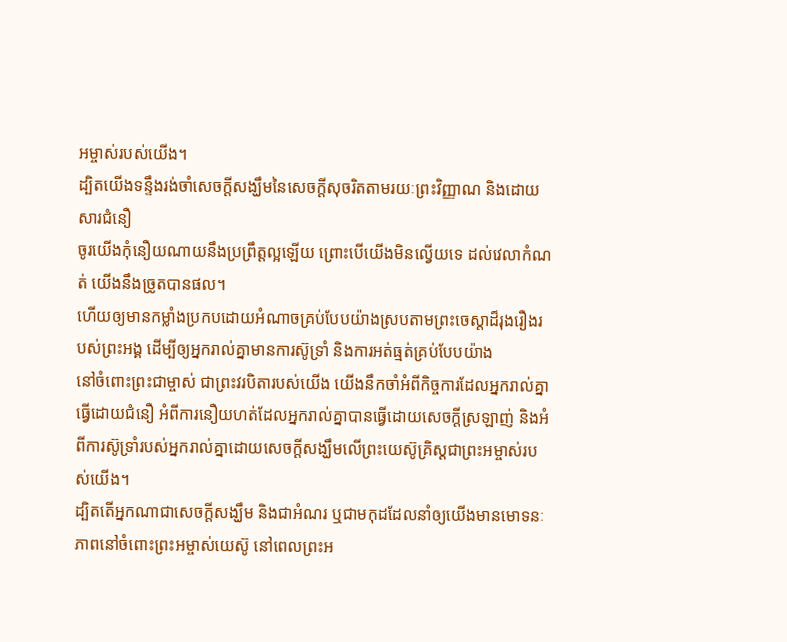អម្ចាស់របស់យើង។
ដ្បិតយើងទន្ទឹងរង់ចាំសេចក្ដីសង្ឃឹមនៃសេចក្ដីសុចរិតតាមរយៈព្រះវិញ្ញាណ និងដោយសារជំនឿ
ចូរយើងកុំនឿយណាយនឹងប្រព្រឹត្តល្អឡើយ ព្រោះបើយើងមិនល្វើយទេ ដល់វេលាកំណត់ យើងនឹងច្រូតបានផល។
ហើយឲ្យមានកម្លាំងប្រកបដោយអំណាចគ្រប់បែបយ៉ាងស្របតាមព្រះចេស្ដាដ៏រុងរឿងរបស់ព្រះអង្គ ដើម្បីឲ្យអ្នករាល់គ្នាមានការស៊ូទ្រាំ និងការអត់ធ្មត់គ្រប់បែបយ៉ាង
នៅចំពោះព្រះជាម្ចាស់ ជាព្រះវរបិតារបស់យើង យើងនឹកចាំអំពីកិច្ចការដែលអ្នករាល់គ្នាធ្វើដោយជំនឿ អំពីការនឿយហត់ដែលអ្នករាល់គ្នាបានធ្វើដោយសេចក្ដីស្រឡាញ់ និងអំពីការស៊ូទ្រាំរបស់អ្នករាល់គ្នាដោយសេចក្ដីសង្ឃឹមលើព្រះយេស៊ូគ្រិស្ដជាព្រះអម្ចាស់របស់យើង។
ដ្បិតតើអ្នកណាជាសេចក្ដីសង្ឃឹម និងជាអំណរ ឬជាមកុដដែលនាំឲ្យយើងមានមោទនៈភាពនៅចំពោះព្រះអម្ចាស់យេស៊ូ នៅពេលព្រះអ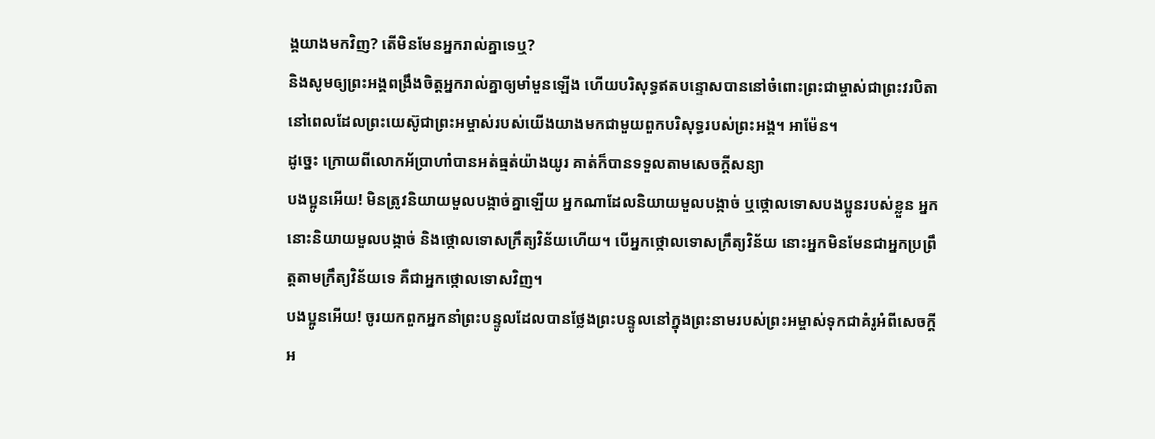ង្គយាងមកវិញ? តើមិនមែនអ្នករាល់គ្នាទេឬ?
និងសូមឲ្យព្រះអង្គពង្រឹងចិត្ដអ្នករាល់គ្នាឲ្យមាំមួនឡើង ហើយបរិសុទ្ធឥតបន្ទោសបាននៅចំពោះព្រះជាម្ចាស់ជាព្រះវរបិតា នៅពេលដែលព្រះយេស៊ូជាព្រះអម្ចាស់របស់យើងយាងមកជាមួយពួកបរិសុទ្ធរបស់ព្រះអង្គ។ អាម៉ែន។
ដូច្នេះ ក្រោយពីលោកអ័ប្រាហាំបានអត់ធ្មត់យ៉ាងយូរ គាត់ក៏បានទទួលតាមសេចក្ដីសន្យា
បងប្អូនអើយ! មិនត្រូវនិយាយមួលបង្កាច់គ្នាឡើយ អ្នកណាដែលនិយាយមួលបង្កាច់ ឬថ្កោលទោសបងប្អូនរបស់ខ្លួន អ្នកនោះនិយាយមួលបង្កាច់ និងថ្កោលទោសក្រឹត្យវិន័យហើយ។ បើអ្នកថ្កោលទោសក្រឹត្យវិន័យ នោះអ្នកមិនមែនជាអ្នកប្រព្រឹត្តតាមក្រឹត្យវិន័យទេ គឺជាអ្នកថ្កោលទោសវិញ។
បងប្អូនអើយ! ចូរយកពួកអ្នកនាំព្រះបន្ទូលដែលបានថ្លែងព្រះបន្ទូលនៅក្នុងព្រះនាមរបស់ព្រះអម្ចាស់ទុកជាគំរូអំពីសេចក្ដីអ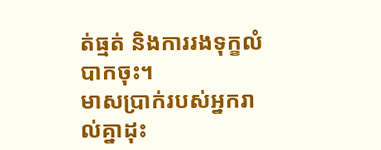ត់ធ្មត់ និងការរងទុក្ខលំបាកចុះ។
មាសប្រាក់របស់អ្នករាល់គ្នាដុះ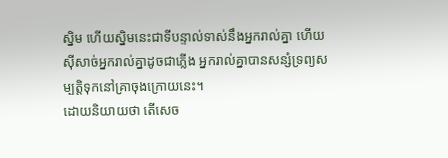ស្និម ហើយស្និមនេះជាទីបន្ទាល់ទាស់នឹងអ្នករាល់គ្នា ហើយស៊ីសាច់អ្នករាល់គ្នាដូចជាភ្លើង អ្នករាល់គ្នាបានសន្សំទ្រព្យសម្បត្តិទុកនៅគ្រាចុងក្រោយនេះ។
ដោយនិយាយថា តើសេច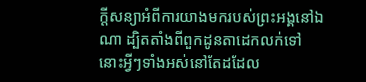ក្ដីសន្យាអំពីការយាងមករបស់ព្រះអង្គនៅឯណា ដ្បិតតាំងពីពួកដូនតាដេកលក់ទៅ នោះអ្វីៗទាំងអស់នៅតែដដែល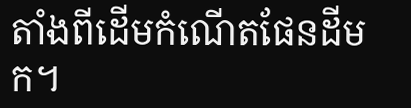តាំងពីដើមកំណើតផែនដីមក។